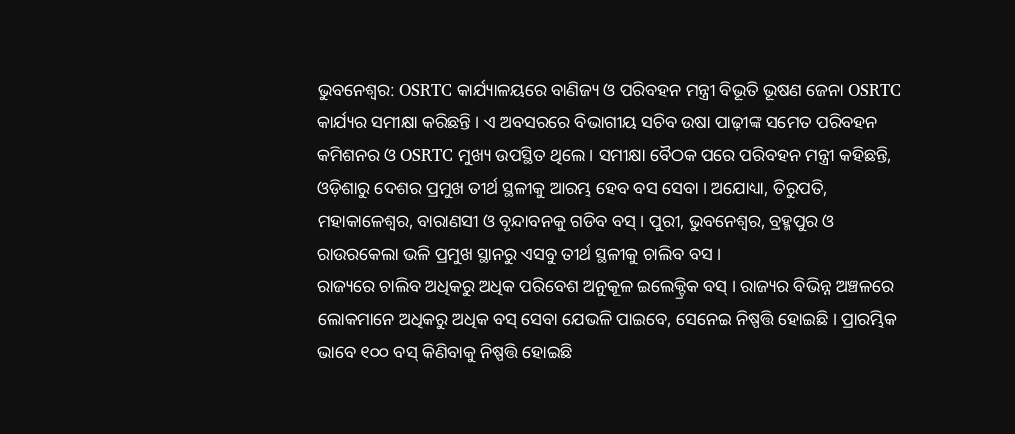ଭୁବନେଶ୍ୱର: OSRTC କାର୍ଯ୍ୟାଳୟରେ ବାଣିଜ୍ୟ ଓ ପରିବହନ ମନ୍ତ୍ରୀ ବିଭୂତି ଭୂଷଣ ଜେନା OSRTC କାର୍ଯ୍ୟର ସମୀକ୍ଷା କରିଛନ୍ତି । ଏ ଅବସରରେ ବିଭାଗୀୟ ସଚିବ ଉଷା ପାଢ଼ୀଙ୍କ ସମେତ ପରିବହନ କମିଶନର ଓ OSRTC ମୁଖ୍ୟ ଉପସ୍ଥିତ ଥିଲେ । ସମୀକ୍ଷା ବୈଠକ ପରେ ପରିବହନ ମନ୍ତ୍ରୀ କହିଛନ୍ତି, ଓଡ଼ିଶାରୁ ଦେଶର ପ୍ରମୁଖ ତୀର୍ଥ ସ୍ଥଳୀକୁ ଆରମ୍ଭ ହେବ ବସ ସେବା । ଅଯୋଧ୍ୟା, ତିରୁପତି, ମହାକାଳେଶ୍ଵର, ବାରାଣସୀ ଓ ବୃନ୍ଦାବନକୁ ଗଡିବ ବସ୍ । ପୁରୀ, ଭୁବନେଶ୍ଵର, ବ୍ରହ୍ମପୁର ଓ ରାଉରକେଲା ଭଳି ପ୍ରମୁଖ ସ୍ଥାନରୁ ଏସବୁ ତୀର୍ଥ ସ୍ଥଳୀକୁ ଚାଲିବ ବସ ।
ରାଜ୍ୟରେ ଚାଲିବ ଅଧିକରୁ ଅଧିକ ପରିବେଶ ଅନୁକୂଳ ଇଲେକ୍ଟ୍ରିକ ବସ୍ । ରାଜ୍ୟର ବିଭିନ୍ନ ଅଞ୍ଚଳରେ ଲୋକମାନେ ଅଧିକରୁ ଅଧିକ ବସ୍ ସେବା ଯେଭଳି ପାଇବେ, ସେନେଇ ନିଷ୍ପତ୍ତି ହୋଇଛି । ପ୍ରାରମ୍ଭିକ ଭାବେ ୧୦୦ ବସ୍ କିଣିବାକୁ ନିଷ୍ପତ୍ତି ହୋଇଛି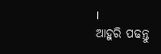।
ଆହୁରି ପଢନ୍ତୁ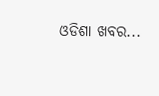ଓଡିଶା ଖବର...